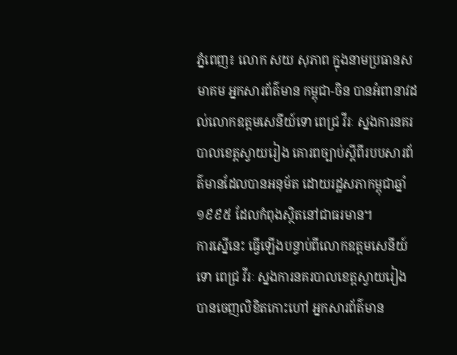ភ្នំពេញ៖ លោក សយ សុភាព ក្នុងនាមប្រធានសមាគម អ្នកសារព័ត៌មាន កម្ពុជា-ចិន បានអំពានាវដល់លោកឧត្តមសេនីយ៍ទោ ពេជ្រ វីរៈ ស្នងការនគរបាលខេត្តស្វាយរៀង គោរពច្បាប់ស្តីពីរបបសារព័ត៌មានដែលបានអនុម័ត ដោយរដ្ឋសភាកម្ពុជាឆ្នាំ១៩៩៥ ដែលកំពុងស្ថិតនៅជាធរមាន។
ការស្នើនេះ ធ្វើឡើងបន្ទាប់ពីលោកឧត្តមសេនីយ៍ទោ ពេជ្រ វីរៈ ស្នងការនគរបាលខេត្តស្វាយរៀង បានចេញលិខិតកោះហៅ អ្នកសារព័ត៌មាន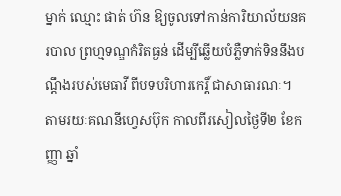ម្នាក់ ឈ្មោះ ផាត់ ហ៊ន ឱ្យចូលទៅកាន់ការិយាល័យនគរបាល ព្រហ្មទណ្ឌកំរិតធ្ងន់ ដើម្បីឆ្លើយបំភ្លឺទាក់ទិននឹងបណ្ដឹងរបស់មេធាវី ពីបទបរិហារកេរ្ដិ៍ ជាសាធារណៈ។
តាមរយៈគណនីហ្វេសប៊ុក កាលពីរសៀលថ្ងៃទី២ ខែកញ្ញា ឆ្នាំ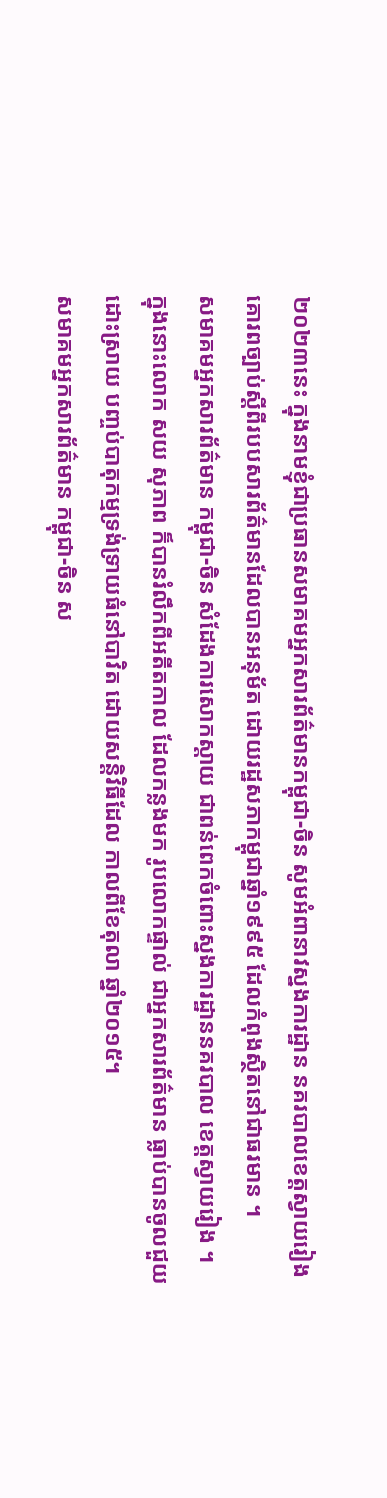២០២៣នេះ ក្នុងនាមខ្ញុំជាប្រធានសមាគមអ្នកសារព័ត៌មានកម្ពុជា-ចិន សូមអំពានាវស្នងការដ្ឋាន នគរបាលខេត្តស្វាយរៀង គោរពច្បាប់ស្តីពីរបបសារព័ត៌មានដែលបានអនុម័ត ដោយរដ្ឋសភាកម្ពុជាឆ្នាំ១៩៩៥ ដែលកំពុងស្ថិតនៅជាធរមាន ។
សមាគមអ្នកសារព័ត៌មាន កម្ពុជា-ចិន សំដែងការសោកស្តាយ ជាពន់ពេកចំពោះស្នងការដ្ឋាននគរបាល ខេត្តស្វាយរៀង ។
ក្នុងនោះលោក សយ សុភាព ក៏បានរំលឹកពីអតីតកាល ដែលកន្លងមក រូបលោកផ្ទាល់ ជាអ្នកសារព័ត៌មាន ធ្លាប់បានចូលជួយដោះស្រាយ បញ្ចប់បាតុកម្មទ្រង់ទ្រាយធំនៅបាវិត ដោយសន្តិវិធីដែល កាលពីខែតុលា ឆ្នាំ២០១៥។
សមាគមអ្នកសារព័ត៌មាន កម្ពុជា-ចិន ស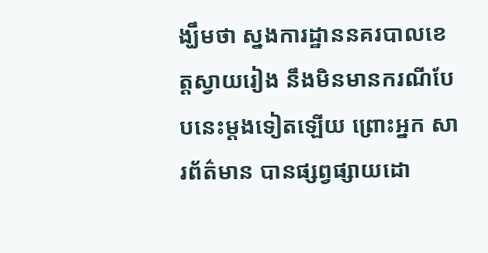ង្ឃឹមថា ស្នងការដ្ឋាននគរបាលខេត្តស្វាយរៀង នឹងមិនមានករណីបែបនេះម្តងទៀតឡើយ ព្រោះអ្នក សារព័ត៌មាន បានផ្សព្វផ្សាយដោ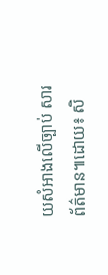យសំអាងលើច្បាប់ សារព័ត៌មាន៕ដោយ៖ សិ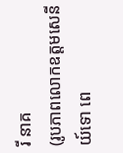រី នាគ
(រូបភាពលោកឧត្តមសេនីយ៍ទោ ពេ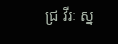ជ្រ វីរៈ ស្ន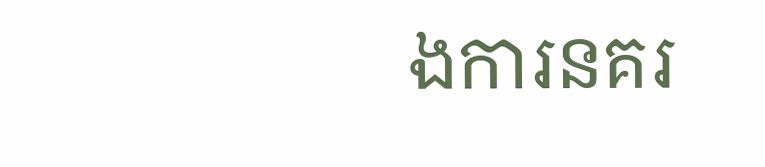ងការនគរ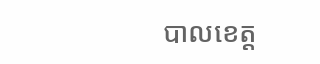បាលខេត្ត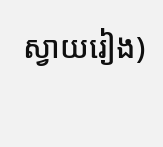ស្វាយរៀង)